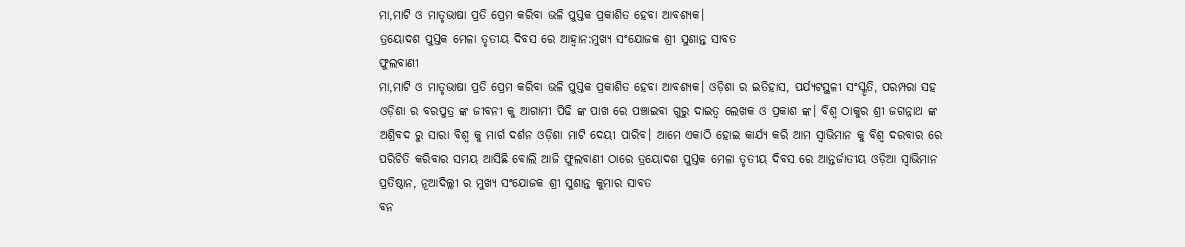ମା,ମାଟି ଓ ମାତୃଭାଷା ପ୍ରତି ପ୍ରେମ କରିବା ଭଳି ପୁସ୍ତକ ପ୍ରକାଶିତ ହେବା ଆବଶ୍ୟକ।
ତ୍ରୟୋଦଶ ପୁସ୍ତକ ମେଳା ତୃତୀୟ ଦିବସ ରେ ଆହ୍ବାନ:ମୁଖ୍ୟ ସଂଯୋଜକ ଶ୍ରୀ ସୁଶାନ୍ତ ସାବତ
ଫୁଲବାଣୀ
ମା,ମାଟି ଓ ମାତୃଭାଷା ପ୍ରତି ପ୍ରେମ କରିବା ଭଳି ପୁସ୍ତକ ପ୍ରକାଶିତ ହେବା ଆବଶ୍ୟକ। ଓଡ଼ିଶା ର ଇତିହାସ, ପର୍ଯ୍ୟଟସ୍ଥଳୀ ସଂସ୍କୃତି, ପରମ୍ପରା ସହ ଓଡ଼ିଶା ର ବରପୁତ୍ର ଙ୍କ ଜୀବନୀ କୁ ଆଗାମୀ ପିଢି ଙ୍କ ପାଖ ରେ ପଞ୍ଚାଇବା ଗୁରୁ ଦାଇତ୍ୱ ଲେଖକ ଓ ପ୍ରକାଶ ଙ୍କ। ବିଶ୍ଵ ଠାକୁର ଶ୍ରୀ ଜଗନ୍ନାଥ ଙ୍କ ଅଶ୍ରିବଦ ରୁ ସାରା ବିଶ୍ବ କୁ ମାର୍ଗ ଦର୍ଶନ ଓଡ଼ିଶା ମାଟି ଦେୟୀ ପାରିବ। ଆମେ ଏକାଠି ହୋଇ କାର୍ଯ୍ୟ କରି ଆମ ସ୍ୱାଭିମାନ କୁ ବିଶ୍ଵ ଦରବାର ରେ ପରିଚିତି କରିବାର ସମୟ ଆସିଛି ବୋଲି ଆଜି ଫୁଲବାଣୀ ଠାରେ ତ୍ରୟୋଦଶ ପୁସ୍ତକ ମେଳା ତୃତୀୟ ଦିବସ ରେ ଆନ୍ତର୍ଜାତୀୟ ଓଡ଼ିଆ ସ୍ବାଭିମାନ ପ୍ରତିଷ୍ଠାନ, ନୂଆଦିଲ୍ଲୀ ର ମୁଖ୍ୟ ସଂଯୋଜକ ଶ୍ରୀ ସୁଶାନ୍ତ କୁମାର ସାବତ
ବନ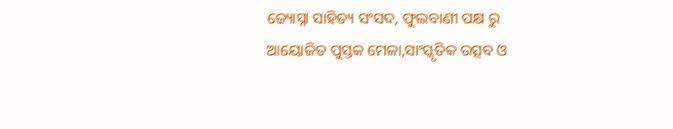ଜ୍ୟୋସ୍ନା ସାହିତ୍ୟ ସଂସଦ, ଫୁଲବାଣୀ ପକ୍ଷ ରୁ ଆୟୋଜିତ ପୁସ୍ତକ ମେଳା,ସାଂସ୍କୃତିକ ଉତ୍ସବ ଓ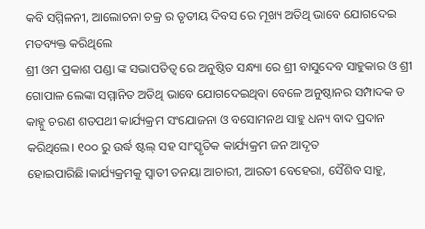କବି ସମ୍ମିଳନୀ, ଆଲୋଚନା ଚକ୍ର ର ତୃତୀୟ ଦିବସ ରେ ମୂଖ୍ୟ ଅତିଥି ଭାବେ ଯୋଗଦେଇ ମତବ୍ୟକ୍ତ କରିଥିଲେ
ଶ୍ରୀ ଓମ ପ୍ରକାଶ ପଣ୍ଡା ଙ୍କ ସଭାପତିତ୍ବ ରେ ଅନୁଷ୍ଠିତ ସନ୍ଧ୍ୟା ରେ ଶ୍ରୀ ବାସୁଦେବ ସାହୁକାର ଓ ଶ୍ରୀ ଗୋପାଳ ଲେଙ୍କା ସମ୍ମାନିତ ଅତିଥି ଭାବେ ଯୋଗଦେଇଥିବା ବେଳେ ଅନୁଷ୍ଠାନର ସମ୍ପାଦକ ଡ କାହ୍ନୁ ଚରଣ ଶତପଥୀ କାର୍ଯ୍ୟକ୍ରମ ସଂଯୋଜନା ଓ ବସୋମନଥ ସାହୁ ଧନ୍ୟ ବାଦ ପ୍ରଦାନ କରିଥିଲେ। ୧୦୦ ରୁ ଉର୍ଦ୍ଧ ଷ୍ଟଲ୍ ସହ ସାଂସ୍କୃତିକ କାର୍ଯ୍ୟକ୍ରମ ଜନ ଆଦୃତ ହୋଇପାରିଛି।କାର୍ଯ୍ୟକ୍ରମକୁ ସ୍ଵାତୀ ତନୟା ଆଚାରୀ, ଆରତୀ ବେହେରା, ସୈଶିବ ସାହୁ,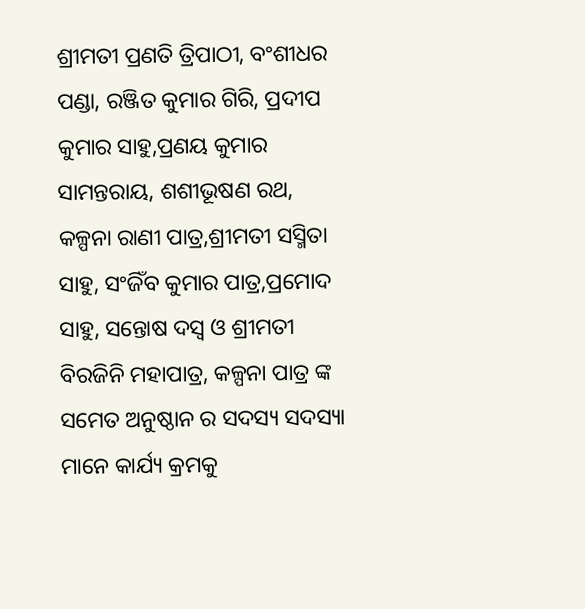ଶ୍ରୀମତୀ ପ୍ରଣତି ତ୍ରିପାଠୀ, ବଂଶୀଧର ପଣ୍ଡା, ରଞ୍ଜିତ କୁମାର ଗିରି, ପ୍ରଦୀପ କୁମାର ସାହୁ,ପ୍ରଣୟ କୁମାର ସାମନ୍ତରାୟ, ଶଶୀଭୂଷଣ ରଥ, କଳ୍ପନା ରାଣୀ ପାତ୍ର,ଶ୍ରୀମତୀ ସସ୍ମିତା ସାହୁ, ସଂଜିଁବ କୁମାର ପାତ୍ର,ପ୍ରମୋଦ ସାହୁ, ସନ୍ତୋଷ ଦସ୍ଵ ଓ ଶ୍ରୀମତୀ ବିରଜିନି ମହାପାତ୍ର, କଳ୍ପନା ପାତ୍ର ଙ୍କ ସମେତ ଅନୁଷ୍ଠାନ ର ସଦସ୍ୟ ସଦସ୍ୟା ମାନେ କାର୍ଯ୍ୟ କ୍ରମକୁ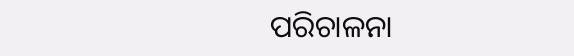ପରିଚାଳନା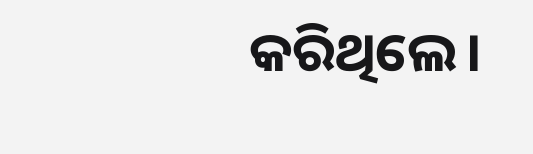କରିଥିଲେ।